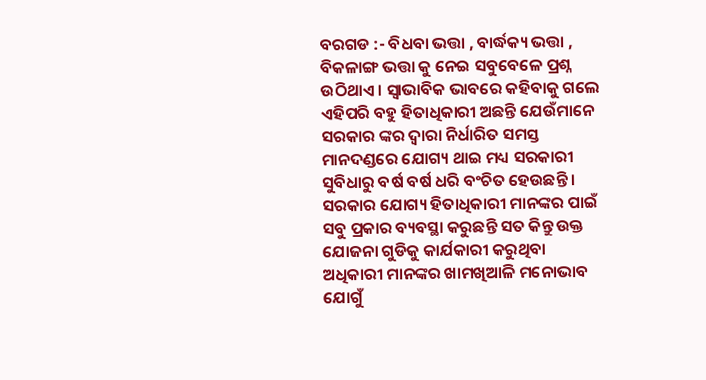ବରଗଡ :- ବିଧବା ଭତ୍ତା , ବାର୍ଦ୍ଧକ୍ୟ ଭତ୍ତା , ବିକଳାଙ୍ଗ ଭତ୍ତା କୁ ନେଇ ସବୁବେଳେ ପ୍ରଶ୍ନ ଉଠିଥାଏ । ସ୍ୱାଭାବିକ ଭାବରେ କହିବାକୁ ଗଲେ ଏହିପରି ବହୁ ହିତାଧିକାରୀ ଅଛନ୍ତି ଯେଉଁମାନେ ସରକାର ଙ୍କର ଦ୍ୱାରା ନିର୍ଧାରିତ ସମସ୍ତ ମାନଦଣ୍ଡରେ ଯୋଗ୍ୟ ଥାଇ ମଧ୍ୟ ସରକାରୀ ସୁବିଧାରୁ ବର୍ଷ ବର୍ଷ ଧରି ବଂଚିତ ହେଉଛନ୍ତି । ସରକାର ଯୋଗ୍ୟ ହିତାଧିକାରୀ ମାନଙ୍କର ପାଇଁ ସବୁ ପ୍ରକାର ବ୍ୟବସ୍ଥା କରୁଛନ୍ତି ସତ କିନ୍ତୁ ଉକ୍ତ ଯୋଜନା ଗୁଡିକୁ କାର୍ଯକାରୀ କରୁଥିବା ଅଧିକାରୀ ମାନଙ୍କର ଖାମଖିଆଳି ମନୋଭାବ ଯୋଗୁଁ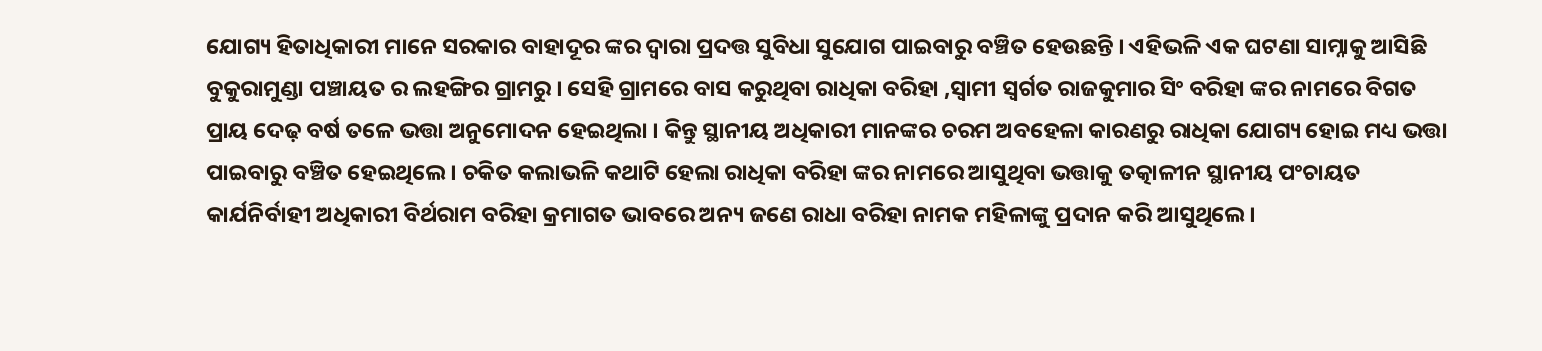ଯୋଗ୍ୟ ହିତାଧିକାରୀ ମାନେ ସରକାର ବାହାଦୂର ଙ୍କର ଦ୍ୱାରା ପ୍ରଦତ୍ତ ସୁବିଧା ସୁଯୋଗ ପାଇବାରୁ ବଞ୍ଚିତ ହେଉଛନ୍ତି । ଏହିଭଳି ଏକ ଘଟଣା ସାମ୍ନାକୁ ଆସିଛି ବୁକୁରାମୁଣ୍ଡା ପଞ୍ଚାୟତ ର ଲହଙ୍ଗିର ଗ୍ରାମରୁ । ସେହି ଗ୍ରାମରେ ବାସ କରୁଥିବା ରାଧିକା ବରିହା ,ସ୍ୱାମୀ ସ୍ବର୍ଗତ ରାଜକୁମାର ସିଂ ବରିହା ଙ୍କର ନାମରେ ବିଗତ ପ୍ରାୟ ଦେଢ଼ ବର୍ଷ ତଳେ ଭତ୍ତା ଅନୁମୋଦନ ହେଇଥିଲା । କିନ୍ତୁ ସ୍ଥାନୀୟ ଅଧିକାରୀ ମାନଙ୍କର ଚରମ ଅବହେଳା କାରଣରୁ ରାଧିକା ଯୋଗ୍ୟ ହୋଇ ମଧ୍ୟ ଭତ୍ତା ପାଇବାରୁ ବଞ୍ଚିତ ହେଇଥିଲେ । ଚକିତ କଲାଭଳି କଥାଟି ହେଲା ରାଧିକା ବରିହା ଙ୍କର ନାମରେ ଆସୁଥିବା ଭତ୍ତାକୁ ତତ୍କାଳୀନ ସ୍ଥାନୀୟ ପଂଚାୟତ କାର୍ଯନିର୍ବାହୀ ଅଧିକାରୀ ବିର୍ଥରାମ ବରିହା କ୍ରମାଗତ ଭାବରେ ଅନ୍ୟ ଜଣେ ରାଧା ବରିହା ନାମକ ମହିଳାଙ୍କୁ ପ୍ରଦାନ କରି ଆସୁଥିଲେ ।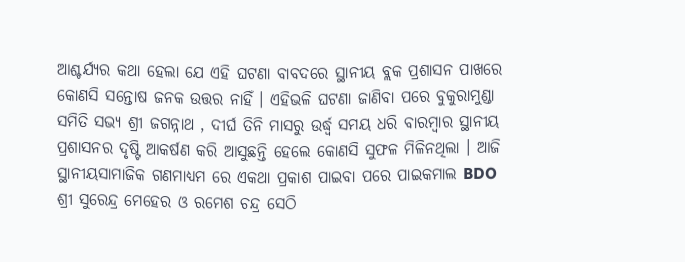ଆଶ୍ଚର୍ଯ୍ୟର କଥା ହେଲା ଯେ ଏହି ଘଟଣା ବାବଦରେ ସ୍ଥାନୀୟ ବ୍ଲକ ପ୍ରଶାସନ ପାଖରେ କୋଣସି ସନ୍ତୋଷ ଜନକ ଉତ୍ତର ନାହିଁ । ଏହିଭଳି ଘଟଣା ଜାଣିବା ପରେ ବୁକୁରାମୁଣ୍ଡା ସମିତି ସଭ୍ୟ ଶ୍ରୀ ଜଗନ୍ନାଥ , ଦୀର୍ଘ ତିନି ମାସରୁ ଉର୍ଦ୍ଧ୍ବ ସମୟ ଧରି ବାରମ୍ବାର ସ୍ଥାନୀୟ ପ୍ରଶାସନର ଦୃଷ୍ଟି ଆକର୍ଷଣ କରି ଆସୁଛନ୍ତି ହେଲେ କୋଣସି ସୁଫଳ ମିଳିନଥିଲା । ଆଜି ସ୍ଥାନୀୟସାମାଜିକ ଗଣମାଧ୍ୟମ ରେ ଏକଥା ପ୍ରକାଶ ପାଇବା ପରେ ପାଇକମାଲ BDO ଶ୍ରୀ ସୁରେନ୍ଦ୍ର ମେହେର ଓ ରମେଶ ଚନ୍ଦ୍ର ସେଠି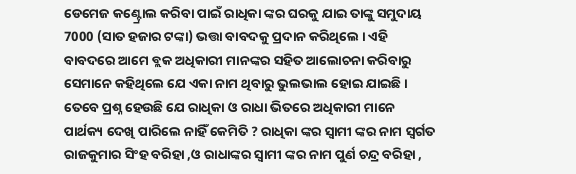ଡେମେଜ କଣ୍ଟ୍ରୋଲ କରିବା ପାଇଁ ରାଧିକା ଙ୍କର ଘରକୁ ଯାଇ ତାଙ୍କୁ ସମୁଦାୟ 7000 (ସାତ ହଜାର ଟଙ୍କା) ଭତ୍ତା ବାବଦକୁ ପ୍ରଦାନ କରିଥିଲେ । ଏହି ବାବଦରେ ଆମେ ବ୍ଲକ ଅଧିକାରୀ ମାନଙ୍କର ସହିତ ଆଲୋଚନା କରିବାରୁ ସେମାନେ କହିଥିଲେ ଯେ ଏକା ନାମ ଥିବାରୁ ଭୁଲଭାଲ ହୋଇ ଯାଇଛି । ତେବେ ପ୍ରଶ୍ନ ହେଉଛି ଯେ ରାଧିକା ଓ ରାଧା ଭିତରେ ଅଧିକାରୀ ମାନେ ପାର୍ଥକ୍ୟ ଦେଖି ପାରିଲେ ନାହିଁ କେମିତି ? ରାଧିକା ଙ୍କର ସ୍ୱାମୀ ଙ୍କର ନାମ ସ୍ବର୍ଗତ ରାଜକୁମାର ସିଂହ ବରିହା ,ଓ ରାଧାଙ୍କର ସ୍ଵାମୀ ଙ୍କର ନାମ ପୁର୍ଣ ଚନ୍ଦ୍ର ବରିହା ,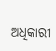ଅଧିକାରୀ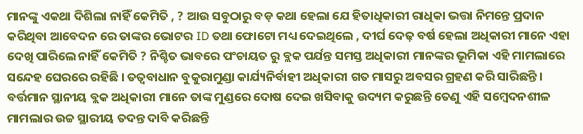ମାନଙ୍କୁ ଏକଥା ଦିଶିଲା ନାହିଁ କେମିତି , ? ଆଉ ସବୁଠାରୁ ବଡ଼ କଥା ହେଲା ଯେ ହିତାଧିକାରୀ ରାଧିକା ଭତ୍ତା ନିମନ୍ତେ ପ୍ରଦାନ କରିଥିବା ଆବେଦନ ରେ ତାଙ୍କର ଭୋଟର ID ତଥା ଫୋଟୋ ମଧ୍ୟ ଦେଇଥିଲେ , ଦୀର୍ଘ ଦେଢ଼ ବର୍ଷ ହେଲା ଅଧିକାରୀ ମାନେ ଏହା ଦେଖି ପାରିଲେ ନାହିଁ କେମିତି ? ନିଶ୍ଚିତ ଭାବରେ ପଂଚାୟତ ରୁ ବ୍ଲକ ପର୍ଯନ୍ତ ସମସ୍ତ ଅଧିକାରୀ ମାନଙ୍କର ଭୂମିକା ଏହି ମାମଲାରେ ସନ୍ଦେହ ଘେରରେ ରହିଛି । ତତ୍ୱବାଧାନ ବୁକୁରାମୁଣ୍ଡା କାର୍ଯ୍ୟନିର୍ବାହୀ ଅଧିକାରୀ ଗତ ମାସରୁ ଅବସର ଗ୍ରହଣ କରି ସାରିଛନ୍ତି । ବର୍ତ୍ତମାନ ସ୍ଥାନୀୟ ବ୍ଲକ ଅଧିକାରୀ ମାନେ ତାଙ୍କ ମୁଣ୍ଡରେ ଦୋଷ ଦେଇ ଖସିବାକୁ ଉଦ୍ୟମ କରୁଛନ୍ତି ତେଣୁ ଏହି ସମ୍ବେଦନଶୀଳ ମାମଲାର ଉଚ୍ଚ ସ୍ଥାରୀୟ ତଦନ୍ତ ଦାବି କରିଛନ୍ତି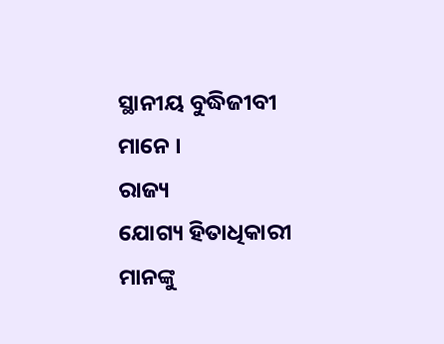ସ୍ଥାନୀୟ ବୁଦ୍ଧିଜୀବୀ ମାନେ ।
ରାଜ୍ୟ
ଯୋଗ୍ୟ ହିତାଧିକାରୀ ମାନଙ୍କୁ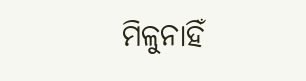ମିଳୁନାହିଁ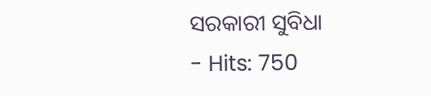ସରକାରୀ ସୁବିଧା
- Hits: 750